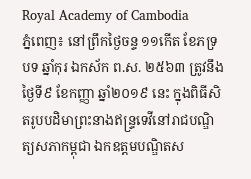Royal Academy of Cambodia
ភ្នំពេញ៖ នៅព្រឹកថ្ងៃចន្ទ ១១កើត ខែភទ្របទ ឆ្នាំកុរ ឯកស័ក ព.ស. ២៥៦៣ ត្រូវនឹងថ្ងៃទី៩ ខែកញ្ញា ឆ្នាំ២០១៩ នេះ ក្នុងពិធីសិតរូបបដិមាព្រះនាងឥន្ទ្រទេវីនៅរាជបណ្ឌិត្យសភាកម្ពុជា ឯកឧត្ដមបណ្ឌិតស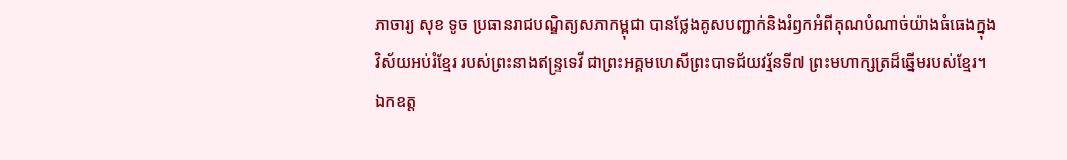ភាចារ្យ សុខ ទូច ប្រធានរាជបណ្ឌិត្យសភាកម្ពុជា បានថ្លែងគូសបញ្ជាក់និងរំឭកអំពីគុណបំណាច់យ៉ាងធំធេងក្នុងវិស័យអប់រំខ្មែរ របស់ព្រះនាងឥន្ទ្រទេវី ជាព្រះអគ្គមហេសីព្រះបាទជ័យវរ្ម័នទី៧ ព្រះមហាក្សត្រដ៏ឆ្នើមរបស់ខ្មែរ។
ឯកឧត្ដ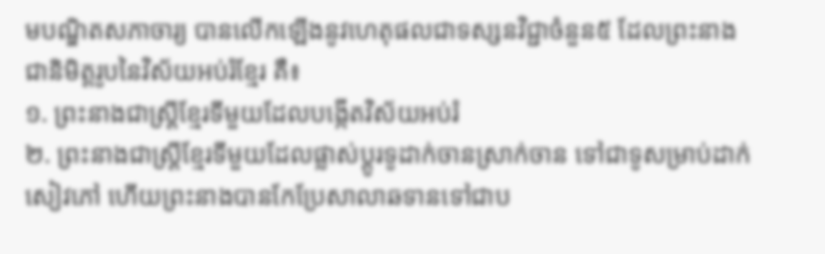មបណ្ឌិតសភាចារ្យ បានលើកឡើងនូវហេតុផលជាទស្សនវិជ្ជាចំនួន៥ ដែលព្រះនាងជានិមិត្តរូបនៃវិស័យអប់រំខ្មែរ គឺ៖
១. ព្រះនាងជាស្ត្រីខ្មែរទីមួយដែលបង្កើតវិស័យអប់រំ
២. ព្រះនាងជាស្ត្រីខ្មែរទីមួយដែលផ្លាស់ប្ដូរទូដាក់ចានស្រាក់ចាន ទៅជាទូសម្រាប់ដាក់សៀវភៅ ហើយព្រះនាងបានកែប្រែសាលាឆទានទៅជាប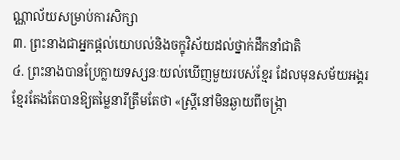ណ្ណាល័យសម្រាប់ការសិក្សា
៣. ព្រះនាងជាអ្នកផ្ដល់យោបល់និងចក្ខុវិស័យដល់ថ្នាក់ដឹកនាំជាតិ
៤. ព្រះនាងបានប្រែក្លាយទស្សនៈយល់ឃើញមួយរបស់ខ្មែរ ដែលមុនសម័យអង្គរ ខ្មែរតែងតែបានឱ្យតម្លៃនារីត្រឹមតែថា «ស្ត្រីនៅមិនឆ្ងាយពីចង្ក្រា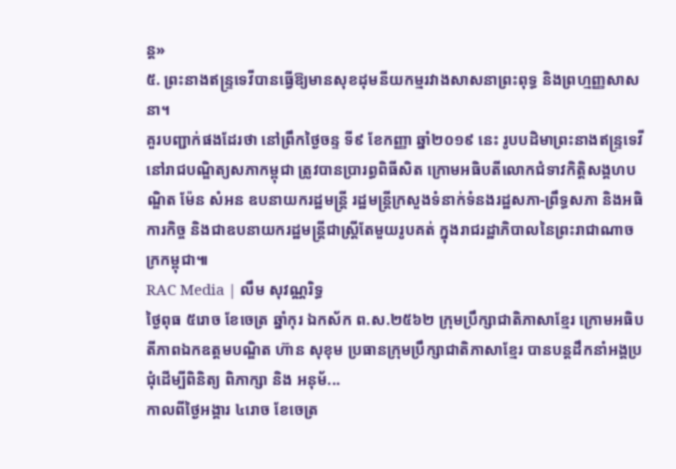ន្ត»
៥. ព្រះនាងឥន្ទ្រទេវីបានធ្វើឱ្យមានសុខដុមនីយកម្មរវាងសាសនាព្រះពុទ្ធ និងព្រហ្មញ្ញសាសនា។
គួរបញ្ជាក់ផងដែរថា នៅព្រឹកថ្ងៃចន្ទ ទី៩ ខែកញ្ញា ឆ្នាំ២០១៩ នេះ រូបបដិមាព្រះនាងឥន្ទ្រទេវី នៅរាជបណ្ឌិត្យសភាកម្ពុជា ត្រូវបានប្រារព្ធពិធីសិត ក្រោមអធិបតីលោកជំទាវកិត្តិសង្គហបណ្ឌិត ម៉ែន សំអន ឧបនាយករដ្ឋមន្ត្រី រដ្ឋមន្ត្រីក្រសួងទំនាក់ទំនងរដ្ឋសភា-ព្រឹទ្ធសភា និងអធិការកិច្ច និងជាឧបនាយករដ្ឋមន្ត្រីជាស្ត្រីតែមួយរូបគត់ ក្នុងរាជរដ្ឋាភិបាលនៃព្រះរាជាណាចក្រកម្ពុជា៕
RAC Media | លឹម សុវណ្ណរិទ្ធ
ថ្ងៃពុធ ៥រោច ខែចេត្រ ឆ្នាំកុរ ឯកស័ក ព.ស.២៥៦២ ក្រុមប្រឹក្សាជាតិភាសាខ្មែរ ក្រោមអធិបតីភាពឯកឧត្តមបណ្ឌិត ហ៊ាន សុខុម ប្រធានក្រុមប្រឹក្សាជាតិភាសាខ្មែរ បានបន្តដឹកនាំអង្គប្រជុំដេីម្បីពិនិត្យ ពិភាក្សា និង អនុម័...
កាលពីថ្ងៃអង្គារ ៤រោច ខែចេត្រ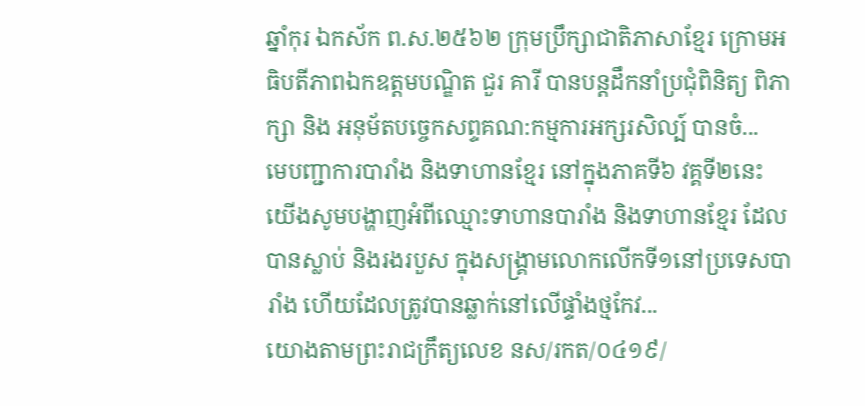ឆ្នាំកុរ ឯកស័ក ព.ស.២៥៦២ ក្រុមប្រឹក្សាជាតិភាសាខ្មែរ ក្រោមអធិបតីភាពឯកឧត្តមបណ្ឌិត ជួរ គារី បានបន្តដឹកនាំប្រជុំពិនិត្យ ពិភាក្សា និង អនុម័តបច្ចេកសព្ទគណ:កម្មការអក្សរសិល្ប៍ បានចំ...
មេបញ្ជាការបារាំង និងទាហានខ្មែរ នៅក្នុងភាគទី៦ វគ្គទី២នេះ យើងសូមបង្ហាញអំពីឈ្មោះទាហានបារាំង និងទាហានខ្មែរ ដែលបានស្លាប់ និងរងរបួស ក្នុងសង្គ្រាមលោកលើកទី១នៅប្រទេសបារាំង ហើយដែលត្រូវបានឆ្លាក់នៅលើផ្ទាំងថ្មកែវ...
យោងតាមព្រះរាជក្រឹត្យលេខ នស/រកត/០៤១៩/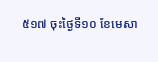៥១៧ ចុះថ្ងៃទី១០ ខែមេសា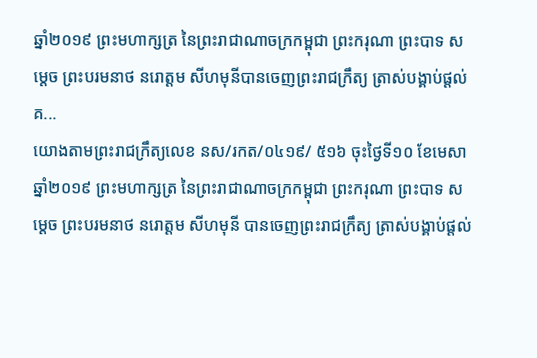ឆ្នាំ២០១៩ ព្រះមហាក្សត្រ នៃព្រះរាជាណាចក្រកម្ពុជា ព្រះករុណា ព្រះបាទ សម្តេច ព្រះបរមនាថ នរោត្តម សីហមុនីបានចេញព្រះរាជក្រឹត្យ ត្រាស់បង្គាប់ផ្តល់គ...
យោងតាមព្រះរាជក្រឹត្យលេខ នស/រកត/០៤១៩/ ៥១៦ ចុះថ្ងៃទី១០ ខែមេសា ឆ្នាំ២០១៩ ព្រះមហាក្សត្រ នៃព្រះរាជាណាចក្រកម្ពុជា ព្រះករុណា ព្រះបាទ សម្តេច ព្រះបរមនាថ នរោត្តម សីហមុនី បានចេញព្រះរាជក្រឹត្យ ត្រាស់បង្គាប់ផ្តល់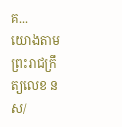គ...
យោងតាមព្រះរាជក្រឹត្យលេខ នស/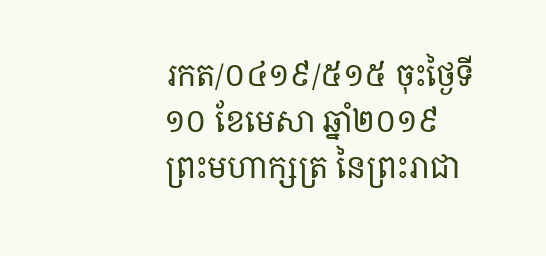រកត/០៤១៩/៥១៥ ចុះថ្ងៃទី១០ ខែមេសា ឆ្នាំ២០១៩ ព្រះមហាក្សត្រ នៃព្រះរាជា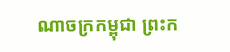ណាចក្រកម្ពុជា ព្រះក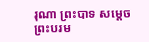រុណា ព្រះបាទ សម្តេច ព្រះបរម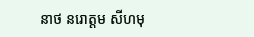នាថ នរោត្តម សីហមុ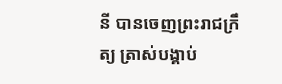នី បានចេញព្រះរាជក្រឹត្យ ត្រាស់បង្គាប់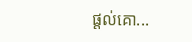ផ្តល់គោ...